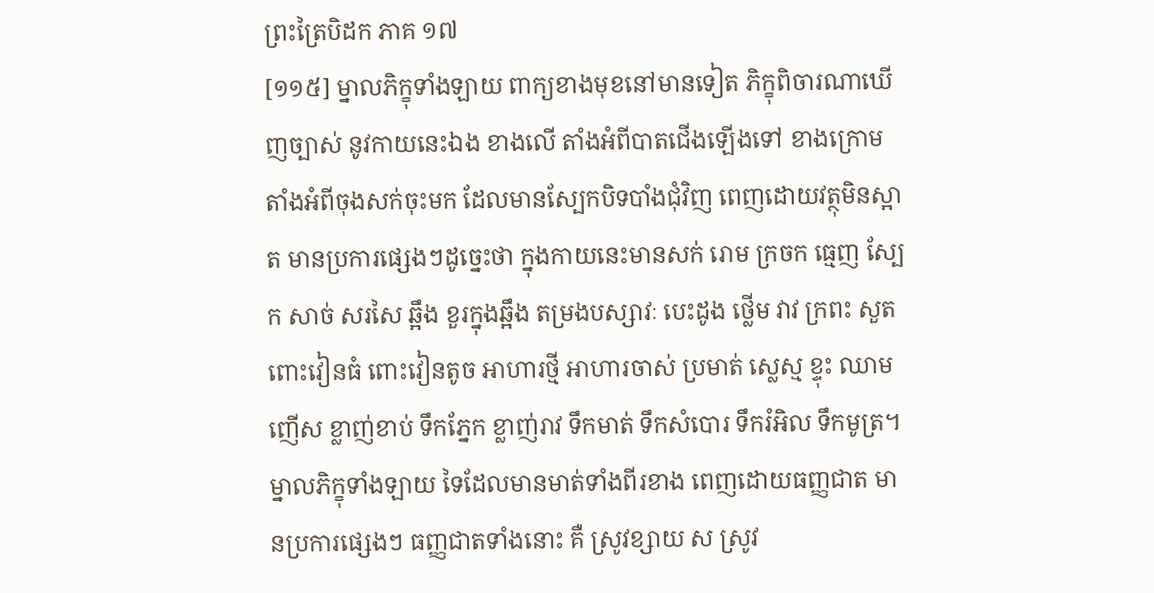ព្រះត្រៃបិដក ភាគ ១៧
[១១៥] ម្នាលភិក្ខុទាំងឡាយ ពាក្យខាងមុខនៅមានទៀត ភិក្ខុពិចារណាឃើញច្បាស់ នូវកាយនេះឯង ខាងលើ តាំងអំពីបាតជើងឡើងទៅ ខាងក្រោម តាំងអំពីចុងសក់ចុះមក ដែលមានស្បែកបិទបាំងជុំវិញ ពេញដោយវត្ថុមិនស្អាត មានប្រការផ្សេងៗដូច្នេះថា ក្នុងកាយនេះមានសក់ រោម ក្រចក ធ្មេញ ស្បែក សាច់ សរសៃ ឆ្អឹង ខួរក្នុងឆ្អឹង តម្រងបស្សាវៈ បេះដូង ថ្លើម វាវ ក្រពះ សួត ពោះវៀនធំ ពោះវៀនតូច អាហារថ្មី អាហារចាស់ ប្រមាត់ ស្លេស្ម ខ្ទុះ ឈាម ញើស ខ្លាញ់ខាប់ ទឹកភ្នែក ខ្លាញ់រាវ ទឹកមាត់ ទឹកសំបោរ ទឹករំអិល ទឹកមូត្រ។ ម្នាលភិក្ខុទាំងឡាយ ទៃដែលមានមាត់ទាំងពីរខាង ពេញដោយធញ្ញជាត មានប្រការផ្សេងៗ ធញ្ញជាតទាំងនោះ គឺ ស្រូវខ្សាយ ស ស្រូវ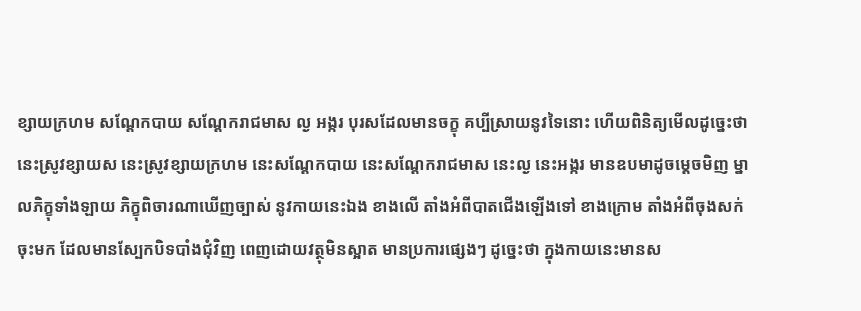ខ្សាយក្រហម សណ្តែកបាយ សណ្តែករាជមាស ល្ង អង្ករ បុរសដែលមានចក្ខុ គប្បីស្រាយនូវទៃនោះ ហើយពិនិត្យមើលដូច្នេះថា នេះស្រូវខ្សាយស នេះស្រូវខ្សាយក្រហម នេះសណ្តែកបាយ នេះសណ្តែករាជមាស នេះល្ង នេះអង្ករ មានឧបមាដូចម្តេចមិញ ម្នាលភិក្ខុទាំងឡាយ ភិក្ខុពិចារណាឃើញច្បាស់ នូវកាយនេះឯង ខាងលើ តាំងអំពីបាតជើងឡើងទៅ ខាងក្រោម តាំងអំពីចុងសក់ចុះមក ដែលមានស្បែកបិទបាំងជុំវិញ ពេញដោយវត្ថុមិនស្អាត មានប្រការផ្សេងៗ ដូច្នេះថា ក្នុងកាយនេះមានស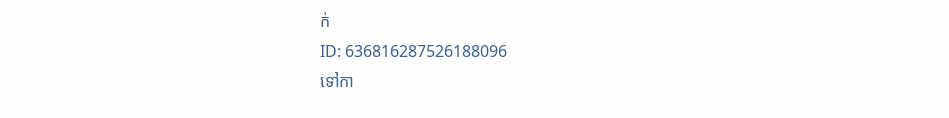ក់
ID: 636816287526188096
ទៅកា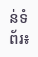ន់ទំព័រ៖